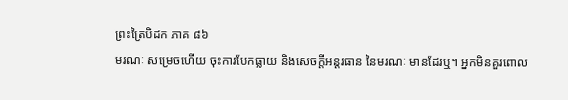ព្រះត្រៃបិដក ភាគ ៨៦
មរណៈ សម្រេចហើយ ចុះការបែកធ្លាយ និងសេចក្តីអន្តរធាន នៃមរណៈ មានដែរឬ។ អ្នកមិនគួរពោល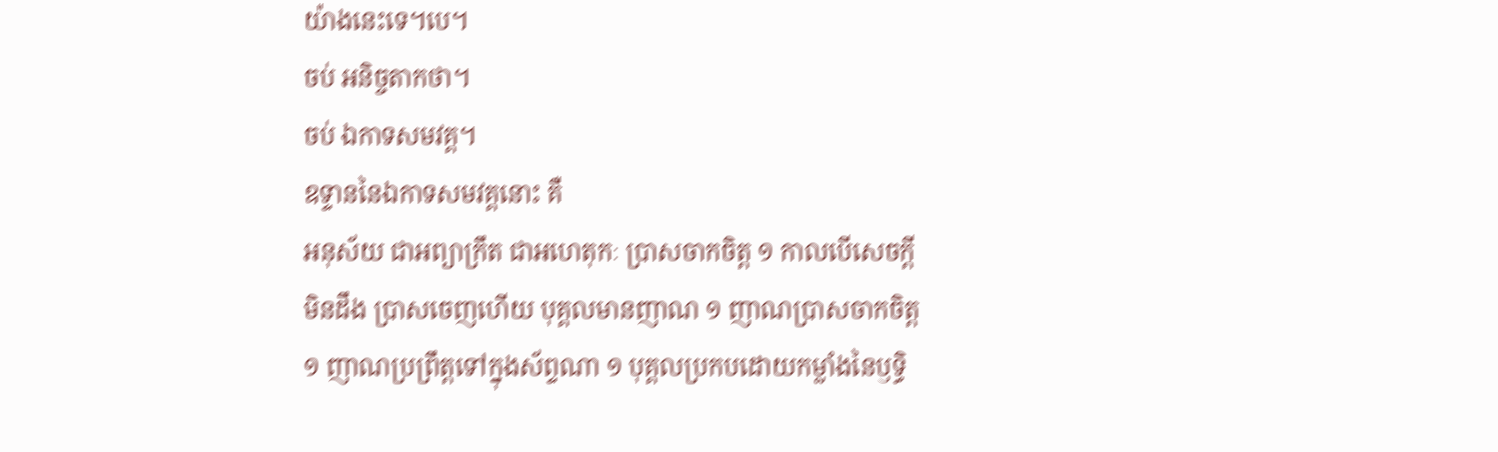យ៉ាងនេះទេ។បេ។
ចប់ អនិច្ចតាកថា។
ចប់ ឯកាទសមវគ្គ។
ឧទ្ទាននៃឯកាទសមវគ្គនោះ គឺ
អនុស័យ ជាអព្យាក្រឹត ជាអហេតុកៈ ប្រាសចាកចិត្ត ១ កាលបើសេចក្តីមិនដឹង ប្រាសចេញហើយ បុគ្គលមានញាណ ១ ញាណប្រាសចាកចិត្ត ១ ញាណប្រព្រឹត្តទៅក្នុងស័ព្ទណា ១ បុគ្គលប្រកបដោយកម្លាំងនៃឫទ្ធិ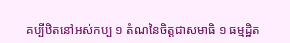គប្បីឋិតនៅអស់កប្ប ១ តំណនៃចិត្តជាសមាធិ ១ ធម្មដ្ឋិត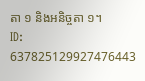តា ១ និងអនិច្ចតា ១។
ID: 637825129927476443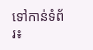ទៅកាន់ទំព័រ៖